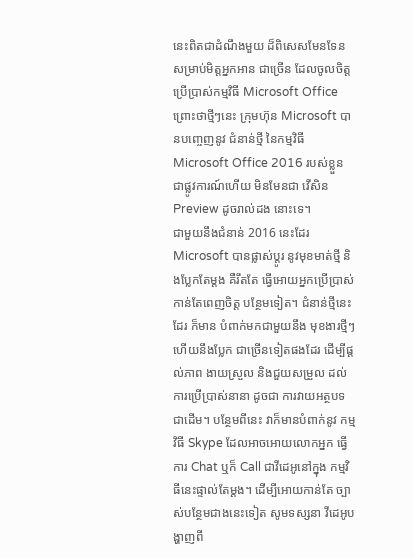នេះពិតជាដំណឹងមួយ ដ៏ពិសេសមែនទែន សម្រាប់មិត្តអ្នកអាន ជាច្រើន ដែលចូលចិត្ត ប្រើប្រាស់កម្មវិធី Microsoft Office ព្រោះថាថ្មីៗនេះ ក្រុមហ៊ុន Microsoft បានបញ្ចេញនូវ ជំនាន់ថ្មី នៃកម្មវិធី Microsoft Office 2016 របស់ខ្លួន ជាផ្លូវការណ៍ហើយ មិនមែនជា វើសិន Preview ដូចរាល់ដង នោះទេ។
ជាមួយនឹងជំនាន់ 2016 នេះដែរ Microsoft បានផ្លាស់ប្តូរ នូវមុខមាត់ថ្មី និងប្លែកតែម្តង គឺរឹតតែ ធ្វើអោយអ្នកប្រើប្រាស់ កាន់តែពេញចិត្ត បន្ថែមទៀត។ ជំនាន់ថ្មីនេះដែរ ក៏មាន បំពាក់មកជាមួយនឹង មុខងារថ្មីៗ ហើយនឹងប្លែក ជាច្រើនទៀតផងដែរ ដើម្បីផ្តល់ភាព ងាយស្រួល និងជួយសម្រួល ដល់ការប្រើប្រាស់នានា ដូចជា ការវាយអត្ថបទ ជាដើម។ បន្ថែមពីនេះ វាក៏មានបំពាក់នូវ កម្មវិធី Skype ដែលអាចអោយលោកអ្នក ធ្វើការ Chat ឬក៏ Call ជាវីដេអូនៅក្នុង កម្មវិធីនេះផ្ទាល់តែម្តង។ ដើម្បីអោយកាន់តែ ច្បាស់បន្ថែមជាងនេះទៀត សូមទស្សនា វីដេអូបង្ហាញពី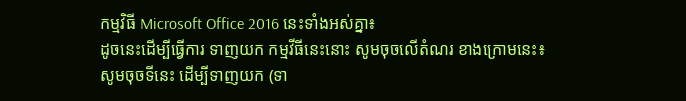កម្មវិធី Microsoft Office 2016 នេះទាំងអស់គ្នា៖
ដូចនេះដើម្បីធ្វើការ ទាញយក កម្មវីធីនេះនោះ សូមចុចលើតំណរ ខាងក្រោមនេះ៖
សូមចុចទីនេះ ដើម្បីទាញយក (ទា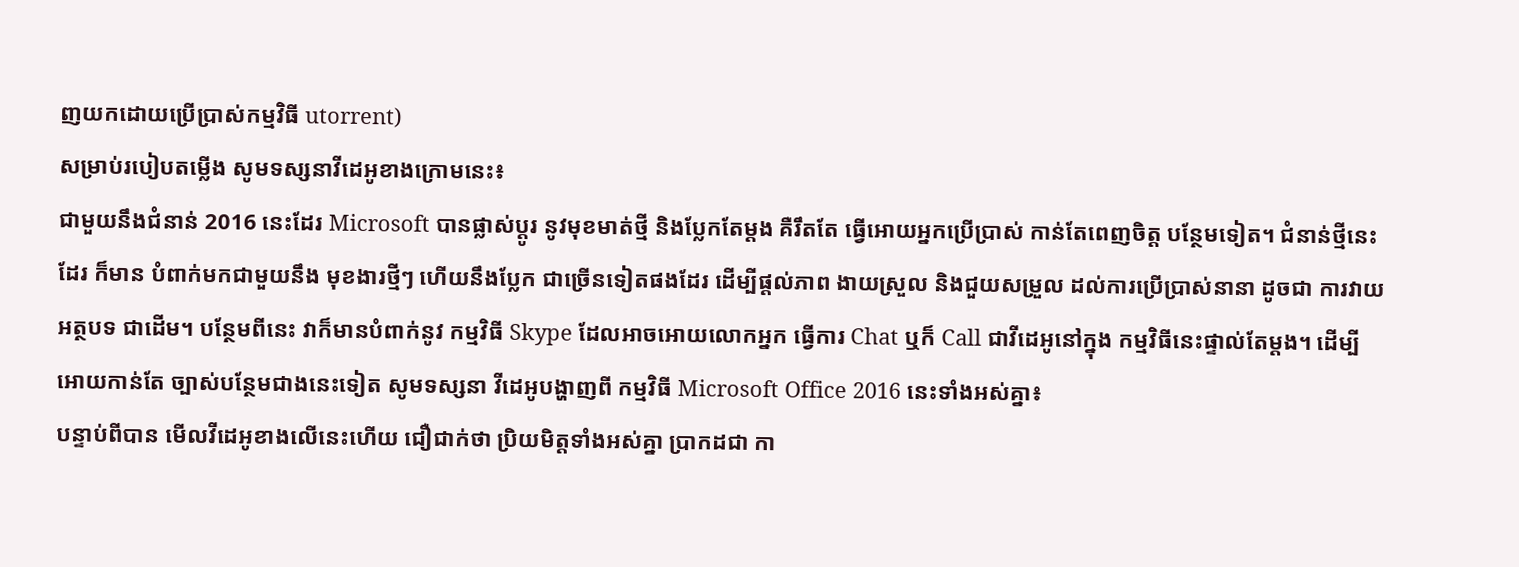ញយកដោយប្រើប្រាស់កម្មវិធី utorrent)
សម្រាប់របៀបតម្លើង សូមទស្សនាវីដេអូខាងក្រោមនេះ៖
ជាមួយនឹងជំនាន់ 2016 នេះដែរ Microsoft បានផ្លាស់ប្តូរ នូវមុខមាត់ថ្មី និងប្លែកតែម្តង គឺរឹតតែ ធ្វើអោយអ្នកប្រើប្រាស់ កាន់តែពេញចិត្ត បន្ថែមទៀត។ ជំនាន់ថ្មីនេះដែរ ក៏មាន បំពាក់មកជាមួយនឹង មុខងារថ្មីៗ ហើយនឹងប្លែក ជាច្រើនទៀតផងដែរ ដើម្បីផ្តល់ភាព ងាយស្រួល និងជួយសម្រួល ដល់ការប្រើប្រាស់នានា ដូចជា ការវាយអត្ថបទ ជាដើម។ បន្ថែមពីនេះ វាក៏មានបំពាក់នូវ កម្មវិធី Skype ដែលអាចអោយលោកអ្នក ធ្វើការ Chat ឬក៏ Call ជាវីដេអូនៅក្នុង កម្មវិធីនេះផ្ទាល់តែម្តង។ ដើម្បីអោយកាន់តែ ច្បាស់បន្ថែមជាងនេះទៀត សូមទស្សនា វីដេអូបង្ហាញពី កម្មវិធី Microsoft Office 2016 នេះទាំងអស់គ្នា៖
បន្ទាប់ពីបាន មើលវីដេអូខាងលើនេះហើយ ជឿជាក់ថា ប្រិយមិត្តទាំងអស់គ្នា ប្រាកដជា កា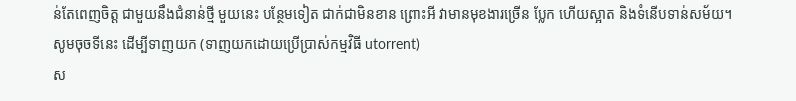ន់តែពេញចិត្ត ជាមួយនឹងជំនាន់ថ្មី មួយនេះ បន្ថែមទៀត ជាក់ជាមិនខាន ព្រោះអី វាមានមុខងារច្រើន ប្លែក ហើយស្អាត និងទំនើបទាន់សម័យ។
សូមចុចទីនេះ ដើម្បីទាញយក (ទាញយកដោយប្រើប្រាស់កម្មវិធី utorrent)
ស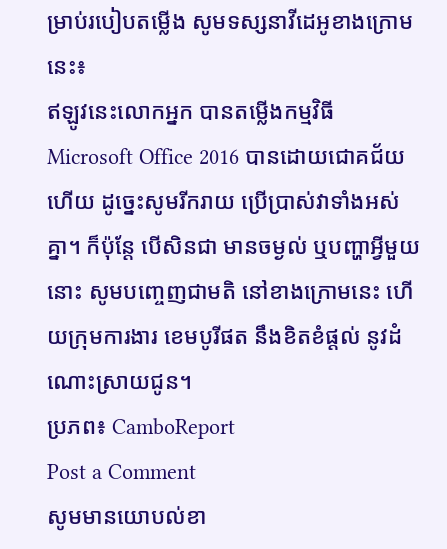ម្រាប់របៀបតម្លើង សូមទស្សនាវីដេអូខាងក្រោមនេះ៖
ឥឡូវនេះលោកអ្នក បានតម្លើងកម្មវិធី Microsoft Office 2016 បានដោយជោគជ័យហើយ ដូច្នេះសូមរីករាយ ប្រើប្រាស់វាទាំងអស់គ្នា។ ក៏ប៉ុន្តែ បើសិនជា មានចម្ងល់ ឬបញ្ហាអ្វីមួយនោះ សូមបញ្ចេញជាមតិ នៅខាងក្រោមនេះ ហើយក្រុមការងារ ខេមបូរីផត នឹងខិតខំផ្តល់ នូវដំណោះស្រាយជូន។
ប្រភព៖ CamboReport
Post a Comment
សូមមានយោបល់ខា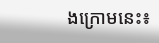ងក្រោមនេះ៖